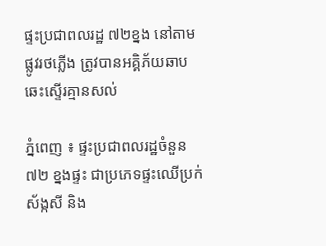ផ្ទះប្រជាពលរដ្ឋ ៧២ខ្នង នៅតាមផ្លូវរថភ្លើង ត្រូវបានអគ្គិភ័យឆាបឆេះស្ទើរគ្មានសល់

ភ្នំពេញ ៖ ផ្ទះប្រជាពលរដ្ឋចំនួន ៧២ ខ្នងផ្ទះ ជាប្រភេទផ្ទះឈើប្រក់ ស័ង្កសី និង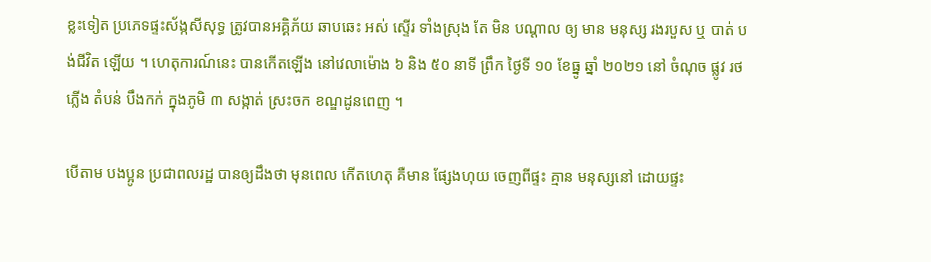ខ្លះទៀត ប្រភេទផ្ទះស័ង្កសីសុទ្ធ ត្រូវបានអគ្គិភ័យ ឆាបឆេះ អស់ ស្ទើរ ទាំងស្រុង តែ មិន បណ្ដាល ឲ្យ មាន មនុស្ស រងរបួស ឬ បាត់ បង់ជីវិត ឡើយ ។ ហេតុការណ៍នេះ បានកើតឡើង នៅវេលាម៉ោង ៦ និង ៥០ នាទី ព្រឹក ថ្ងៃទី ១០ ខែធ្នូ ឆ្នាំ ២០២១ នៅ ចំណុច ផ្លូវ រថភ្លើង តំបន់ បឹងកក់ ក្នុងភូមិ ៣ សង្កាត់ ស្រះចក ខណ្ឌដូនពេញ ។

បើតាម បងប្អូន ប្រជាពលរដ្ឋ បានឲ្យដឹងថា មុនពេល កើតហេតុ គឺមាន ផ្សែងហុយ ចេញពីផ្ទះ គ្មាន មនុស្សនៅ ដោយផ្ទះ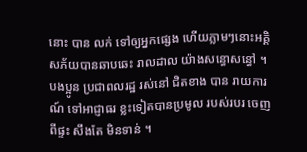នោះ បាន លក់ ទៅឲ្យអ្នកផ្សេង ហើយភ្លាមៗនោះអគ្គិសភ័យបានឆាបឆេះ រាលដាល យ៉ាងសន្ធោសន្ធៅ ។ បងប្អូន ប្រជាពលរដ្ឋ រស់នៅ ជិតខាង បាន រាយការណ៍ ទៅអាជ្ញាធរ ខ្លះទៀតបានប្រមូល របស់របរ ចេញពីផ្ទះ សឹងតែ មិនទាន់ ។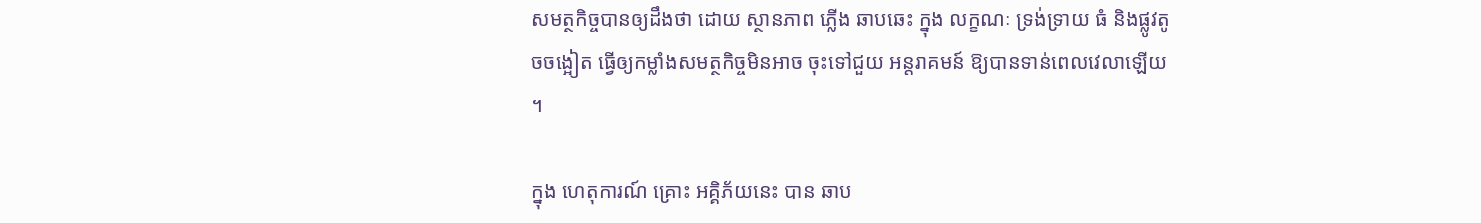សមត្ថកិច្ចបានឲ្យដឹងថា ដោយ ស្ថានភាព ភ្លើង ឆាបឆេះ ក្នុង លក្ខណៈ ទ្រង់ទ្រាយ ធំ និងផ្លូវតូចចង្អៀត ធ្វើឲ្យកម្លាំងសមត្ថកិច្ចមិនអាច ចុះទៅជួយ អន្តរាគមន៍ ឱ្យបានទាន់ពេលវេលាឡើយ ។

ក្នុង ហេតុការណ៍ គ្រោះ អគ្គិភ័យនេះ បាន ឆាប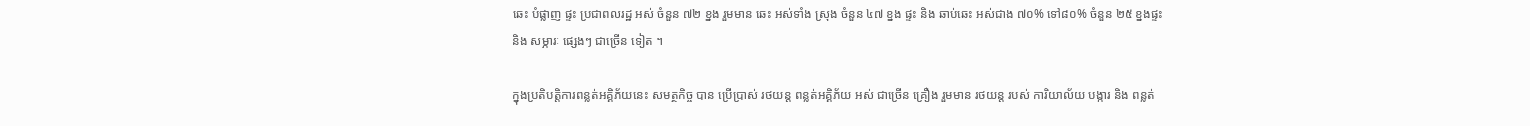ឆេះ បំផ្លាញ ផ្ទះ ប្រជាពលរដ្ឋ អស់ ចំនួន ៧២ ខ្នង រួមមាន ឆេះ អស់ទាំង ស្រុង ចំនួន ៤៧ ខ្នង ផ្ទះ និង ឆាប់ឆេះ អស់ជាង ៧០% ទៅ៨០% ចំនួន ២៥ ខ្នងផ្ទះ និង សម្ភារៈ ផ្សេងៗ ជាច្រើន ទៀត ។

ក្នុងប្រតិបត្តិការពន្លត់អគ្គិភ័យនេះ សមត្ថកិច្ច បាន ប្រើប្រាស់ រថយន្ត ពន្លត់អគ្គិភ័យ អស់ ជាច្រើន គ្រឿង រួមមាន រថយន្ត របស់ ការិយាល័យ បង្ការ និង ពន្លត់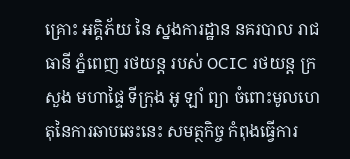គ្រោះ អគ្គិភ័យ នៃ ស្នងការដ្ឋាន នគរបាល រាជធានី ភ្នំពេញ រថយន្ត របស់ OCIC រថយន្ត ក្រសួង មហាផ្ទៃ ទីក្រុង អូ ឡាំ ព្យា ចំពោះមូលហេតុនៃការឆាបឆេះនេះ សមត្ថកិច្ច កំពុងធ្វើការ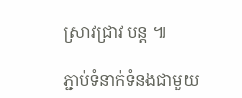ស្រាវជ្រាវ បន្ត ៕

ភ្ជាប់ទំនាក់ទំនងជាមួយ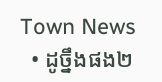Town News
  • ដូច្នឹងផង២